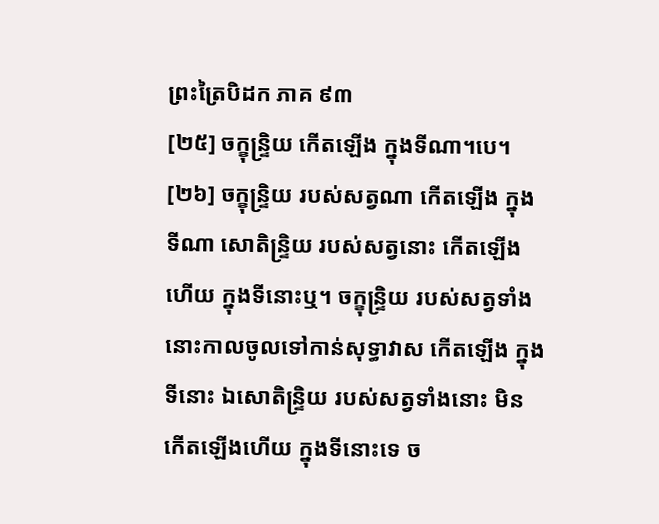ព្រះត្រៃបិដក ភាគ ៩៣
[២៥] ចក្ខុន្ទ្រិយ កើតឡើង ក្នុងទីណា។បេ។
[២៦] ចក្ខុន្ទ្រិយ របស់សត្វណា កើតឡើង ក្នុងទីណា សោតិន្ទ្រិយ របស់សត្វនោះ កើតឡើងហើយ ក្នុងទីនោះឬ។ ចក្ខុន្ទ្រិយ របស់សត្វទាំងនោះកាលចូលទៅកាន់សុទ្ធាវាស កើតឡើង ក្នុងទីនោះ ឯសោតិន្ទ្រិយ របស់សត្វទាំងនោះ មិនកើតឡើងហើយ ក្នុងទីនោះទេ ច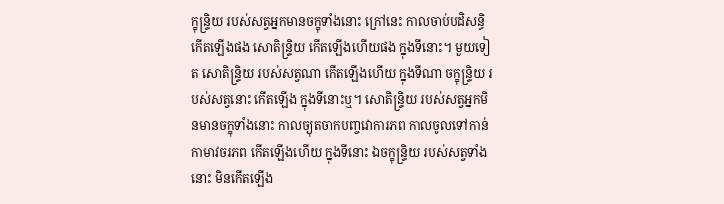ក្ខុន្ទ្រិយ របស់សត្វអ្នកមានចក្ខុទាំងនោះ ក្រៅនេះ កាលចាប់បដិសន្ធិ កើតឡើងផង សោតិន្ទ្រិយ កើតឡើងហើយផង ក្នុងទីនោះ។ មួយទៀត សោតិន្ទ្រិយ របស់សត្វណា កើតឡើងហើយ ក្នុងទីណា ចក្ខុន្ទ្រិយ របស់សត្វនោះ កើតឡើង ក្នុងទីនោះឬ។ សោតិន្ទ្រិយ របស់សត្វអ្នកមិនមានចក្ខុទាំងនោះ កាលច្យុតចាកបញ្ចវោការភព កាលចូលទៅកាន់កាមាវចរភព កើតឡើងហើយ ក្នុងទីនោះ ឯចក្ខុន្ទ្រិយ របស់សត្វទាំងនោះ មិនកើតឡើង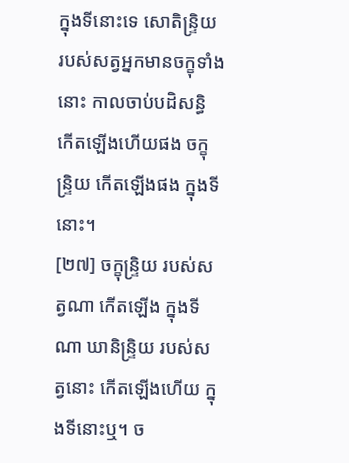ក្នុងទីនោះទេ សោតិន្ទ្រិយ របស់សត្វអ្នកមានចក្ខុទាំងនោះ កាលចាប់បដិសន្ធិ កើតឡើងហើយផង ចក្ខុន្ទ្រិយ កើតឡើងផង ក្នុងទីនោះ។
[២៧] ចក្ខុន្ទ្រិយ របស់សត្វណា កើតឡើង ក្នុងទីណា ឃានិន្ទ្រិយ របស់សត្វនោះ កើតឡើងហើយ ក្នុងទីនោះឬ។ ច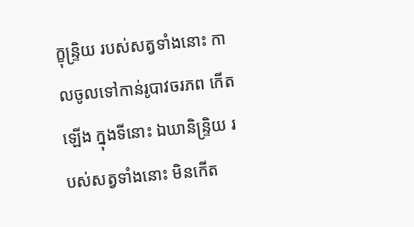ក្ខុន្ទ្រិយ របស់សត្វទាំងនោះ កាលចូលទៅកាន់រូបាវចរភព កើតឡើង ក្នុងទីនោះ ឯឃានិន្ទ្រិយ របស់សត្វទាំងនោះ មិនកើត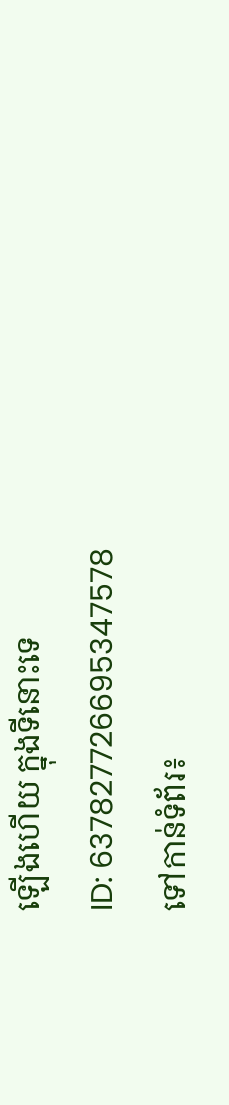ឡើងហើយ ក្នុងទីនោះទេ
ID: 637827726695347578
ទៅកាន់ទំព័រ៖